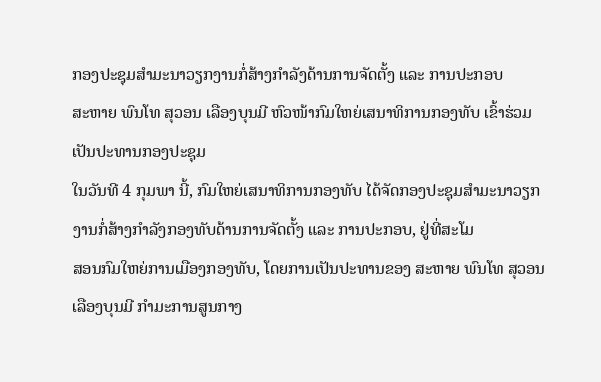ກອງປະຊຸມສຳມະນາວຽກງານກໍ່ສ້າງກຳລັງດ້ານການຈັດຕັ້ງ ແລະ ການປະກອບ
ສະຫາຍ ພົນໂທ ສຸວອນ ເລືອງບຸນມີ ຫົວໜ້າກົມໃຫຍ່ເສນາທິການກອງທັບ ເຂົ້າຮ່ວມເປັນປະທານກອງປະຊຸມ
ໃນວັນທີ 4 ກຸມພາ ນີ້, ກົມໃຫຍ່ເສນາທິການກອງທັບ ໄດ້ຈັດກອງປະຊຸມສຳມະນາວຽກງານກໍ່ສ້າງກຳລັງກອງທັບດ້ານການຈັດຕັ້ງ ແລະ ການປະກອບ, ຢູ່ທີ່ສະໂມ
ສອນກົມໃຫຍ່ການເມືອງກອງທັບ, ໂດຍການເປັນປະທານຂອງ ສະຫາຍ ພົນໂທ ສຸວອນ ເລືອງບຸນມີ ກໍາມະການສູນກາງ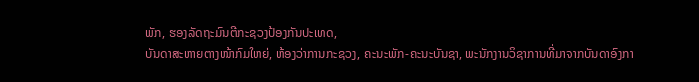ພັກ, ຮອງລັດຖະມົນຕີກະຊວງປ້ອງກັນປະເທດ,
ບັນດາສະຫາຍຕາງໜ້າກົມໃຫຍ່, ຫ້ອງວ່າການກະຊວງ, ຄະນະພັກ-ຄະນະບັນຊາ, ພະນັກງານວິຊາການທີ່ມາຈາກບັນດາອົງກາ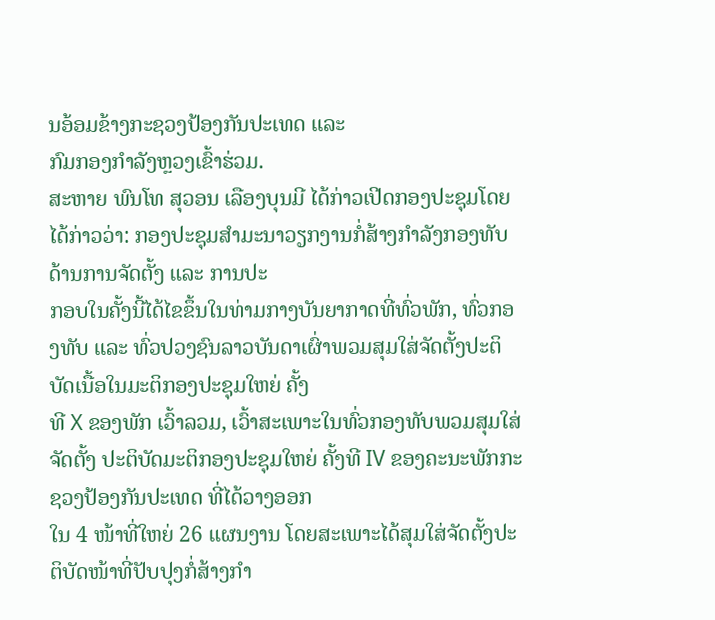ນອ້ອມຂ້າງກະຊວງປ້ອງກັນປະເທດ ແລະ
ກົມກອງກຳລັງຫຼວງເຂົ້າຮ່ວມ.
ສະຫາຍ ພົນໂທ ສຸວອນ ເລືອງບຸນມີ ໄດ້ກ່າວເປີດກອງປະຊຸມໂດຍໄດ້ກ່າວວ່າ: ກອງປະຊຸມສຳມະນາວຽກງານກໍ່ສ້າງກໍາລັງກອງທັບດ້ານການຈັດຕັ້ງ ແລະ ການປະ
ກອບໃນຄັ້ງນີ້ໄດ້ໄຂຂຶ້ນໃນທ່າມກາງບັນຍາກາດທີ່ທົ່ວພັກ, ທົ່ວກອງທັບ ແລະ ທົ່ວປວງຊົນລາວບັນດາເຜົ່າພວມສຸມໃສ່ຈັດຕັ້ງປະຕິບັດເນື້ອໃນມະຕິກອງປະຊຸມໃຫຍ່ ຄັ້ງ
ທີ X ຂອງພັກ ເວົ້າລວມ, ເວົ້າສະເພາະໃນທົ່ວກອງທັບພວມສຸມໃສ່ຈັດຕັ້ງ ປະຕິບັດມະຕິກອງປະຊຸມໃຫຍ່ ຄັ້ງທີ IV ຂອງຄະນະພັກກະຊວງປ້ອງກັນປະເທດ ທີ່ໄດ້ວາງອອກ
ໃນ 4 ໜ້າທີ່ໃຫຍ່ 26 ແຜນງານ ໂດຍສະເພາະໄດ້ສຸມໃສ່ຈັດຕັ້ງປະຕິບັດໜ້າທີ່ປັບປຸງກໍ່ສ້າງກຳ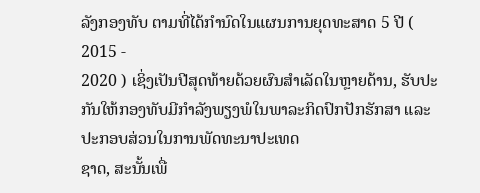ລັງກອງທັບ ຕາມທີ່ໄດ້ກໍານົດໃນແຜນການຍຸດທະສາດ 5 ປີ ( 2015 -
2020 ) ເຊິ່ງເປັນປີສຸດທ້າຍດ້ວຍຜົນສໍາເລັດໃນຫຼາຍດ້ານ, ຮັບປະກັນໃຫ້ກອງທັບມີກໍາລັງພຽງພໍໃນພາລະກິດປົກປັກຮັກສາ ແລະ ປະກອບສ່ວນໃນການພັດທະນາປະເທດ
ຊາດ, ສະນັ້ນເພື່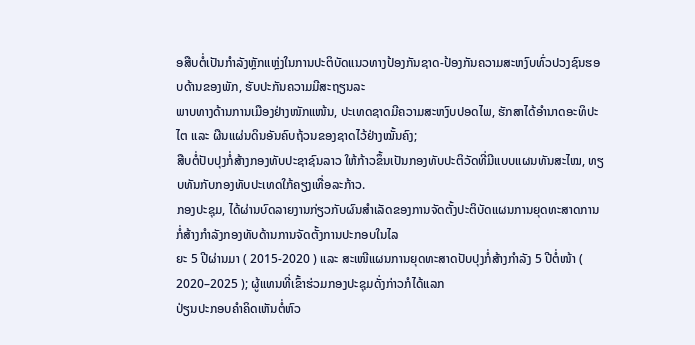ອສືບຕໍ່ເປັນກຳລັງຫຼັກແຫຼ່ງໃນການປະຕິບັດແນວທາງປ້ອງກັນຊາດ-ປ້ອງກັນຄວາມສະຫງົບທົ່ວປວງຊົນຮອບດ້ານຂອງພັກ, ຮັບປະກັນຄວາມມີສະຖຽນລະ
ພາບທາງດ້ານການເມືອງຢ່າງໜັກແໜ້ນ, ປະເທດຊາດມີຄວາມສະຫງົບປອດໄພ, ຮັກສາໄດ້ອໍານາດອະທິປະໄຕ ແລະ ຜືນແຜ່ນດິນອັນຄົບຖ້ວນຂອງຊາດໄວ້ຢ່າງໝັ້ນຄົງ;
ສືບຕໍ່ປັບປຸງກໍ່ສ້າງກອງທັບປະຊາຊົນລາວ ໃຫ້ກ້າວຂຶ້ນເປັນກອງທັບປະຕິວັດທີ່ມີແບບແຜນທັນສະໄໝ, ທຽບທັນກັບກອງທັບປະເທດໃກ້ຄຽງເທື່ອລະກ້າວ.
ກອງປະຊຸມ, ໄດ້ຜ່ານບົດລາຍງານກ່ຽວກັບຜົນສຳເລັດຂອງການຈັດຕັ້ງປະຕິບັດແຜນການຍຸດທະສາດການກໍ່ສ້າງກຳລັງກອງທັບດ້ານການຈັດຕັ້ງການປະກອບໃນໄລ
ຍະ 5 ປີຜ່ານມາ ( 2015-2020 ) ແລະ ສະເໜີແຜນການຍຸດທະສາດປັບປຸງກໍ່ສ້າງກໍາລັງ 5 ປີຕໍ່ໜ້າ ( 2020–2025 ); ຜູ້ແທນທີ່ເຂົ້າຮ່ວມກອງປະຊຸມດັ່ງກ່າວກໍໄດ້ແລກ
ປ່ຽນປະກອບຄຳຄິດເຫັນຕໍ່ຫົວ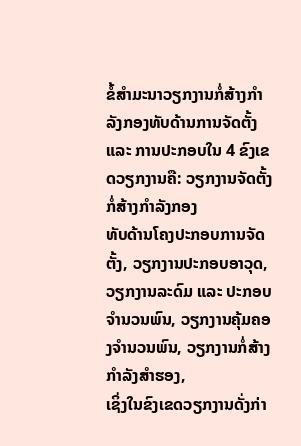ຂໍ້ສຳມະນາວຽກງານກໍ່ສ້າງກໍາລັງກອງທັບດ້ານການຈັດຕັ້ງ ແລະ ການປະກອບໃນ 4 ຂົງເຂດວຽກງານຄື: ວຽກງານຈັດຕັ້ງກໍ່ສ້າງກໍາລັງກອງ
ທັບດ້ານໂຄງປະກອບການຈັດຕັ້ງ, ວຽກງານປະກອບອາວຸດ, ວຽກງານລະດົມ ແລະ ປະກອບຈໍານວນພົນ, ວຽກງານຄຸ້ມຄອງຈຳນວນພົນ, ວຽກງານກໍ່ສ້າງກໍາລັງສໍາຮອງ,
ເຊິ່ງໃນຂົງເຂດວຽກງານດັ່ງກ່າ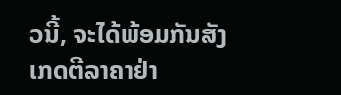ວນີ້, ຈະໄດ້ພ້ອມກັນສັງເກດຕີລາຄາຢ່າ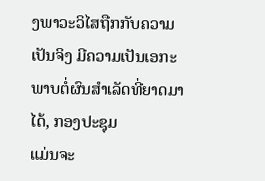ງພາວະວິໄສຖືກກັບຄວາມເປັນຈິງ ມີຄວາມເປັນເອກະພາບຕໍ່ຜົນສຳເລັດທີ່ຍາດມາໄດ້, ກອງປະຊຸມ
ແມ່ນຈະ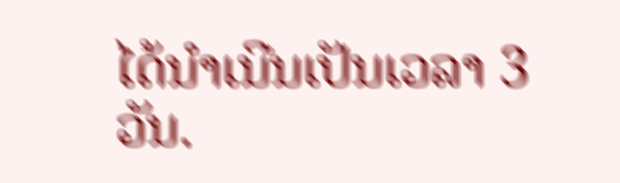ໄດ້ນຳເນີນເປັນເວລາ 3 ວັນ.